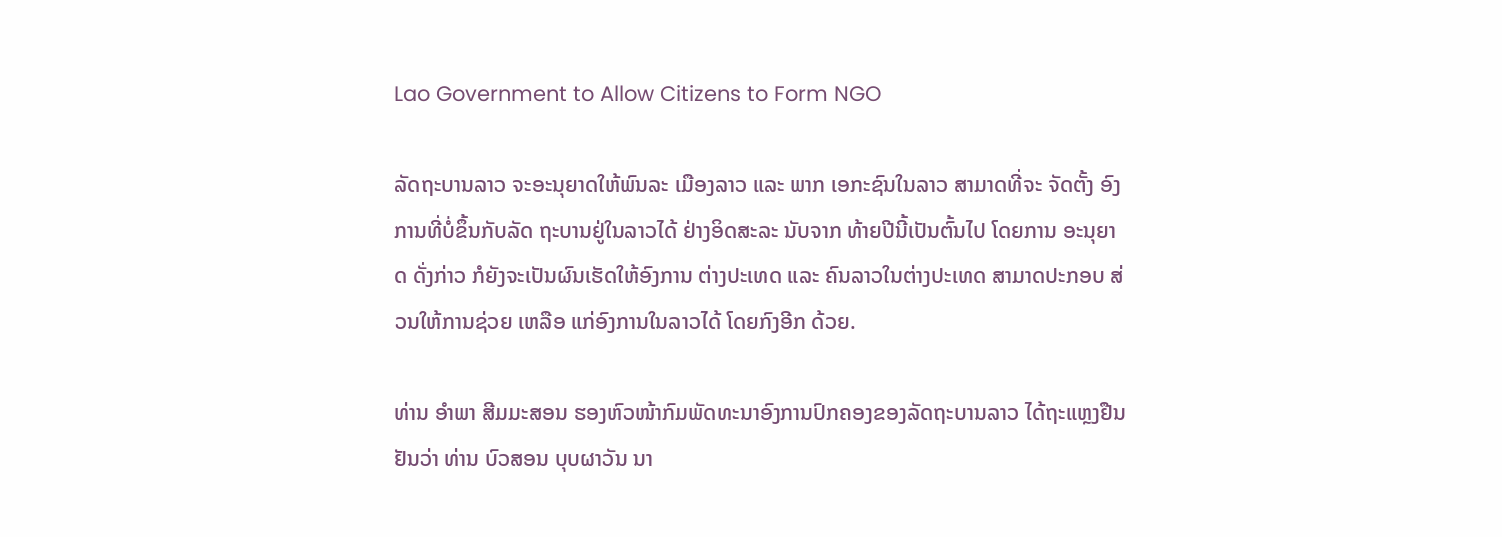Lao Government to Allow Citizens to Form NGO

ລັດຖະບານລາວ ຈະອະນຸຍາດໃຫ້ພົນລະ ເມືອງລາວ ແລະ ພາກ ເອກະຊົນໃນລາວ ສາມາດທີ່ຈະ ຈັດຕັ້ງ ອົງການທີ່ບໍ່ຂຶ້ນກັບລັດ ຖະບານຢູ່ໃນລາວໄດ້ ຢ່າງອິດສະລະ ນັບຈາກ ທ້າຍປີນີ້ເປັນຕົ້ນໄປ ໂດຍການ ອະນຸຍາດ ດັ່ງກ່າວ ກໍຍັງຈະເປັນຜົນເຮັດໃຫ້ອົງການ ຕ່າງປະເທດ ແລະ ຄົນລາວໃນຕ່າງປະເທດ ສາມາດປະກອບ ສ່ວນໃຫ້ການຊ່ວຍ ເຫລືອ ແກ່ອົງການໃນລາວໄດ້ ໂດຍກົງອີກ ດ້ວຍ.

ທ່ານ ອຳພາ ສີມມະສອນ ຮອງຫົວໜ້າກົມພັດທະນາອົງການປົກຄອງຂອງລັດຖະບານລາວ ໄດ້ຖະແຫຼງຢືນຢັນວ່າ ທ່ານ ບົວສອນ ບຸບຜາວັນ ນາ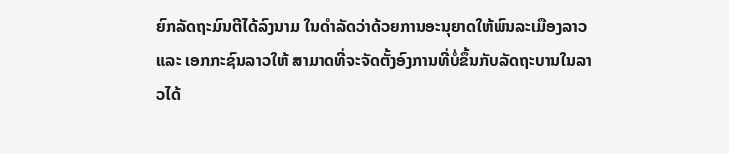ຍົກລັດຖະມົນຕີໄດ້ລົງນາມ ໃນດໍາລັດວ່າດ້ວຍການອະນຸຍາດໃຫ້ພົນລະເມືອງລາວ ແລະ ເອກກະຊົນລາວໃຫ້ ສາມາດທີ່ຈະຈັດຕັ້ງອົງການທີ່ບໍ່ຂຶ້ນກັບລັດຖະບານໃນລາວໄດ້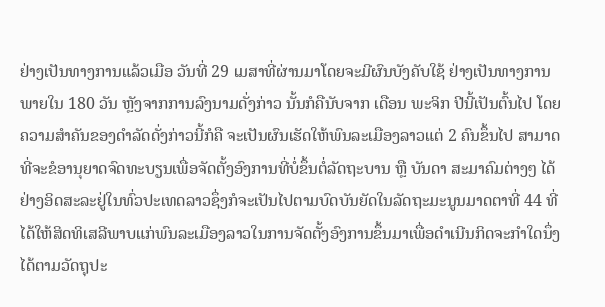ຢ່າງເປັນທາງການແລ້ວເມືອ ວັນທີ່ 29 ເມສາທີ່ຜ່ານມາໂດຍຈະມີຜົນບັງຄັບໃຊ້ ຢ່າງເປັນທາງການພາຍໃນ 180 ວັນ ຫຼັງຈາກການລົງນາມດັ່ງກ່າວ ນັ້ນກໍຄືນັບຈາກ ເດືອນ ພະຈິກ ປີນີ້ເປັນຕົ້ນໄປ ໂດຍຄວາມສຳຄັນຂອງດຳລັດດັ່ງກ່າວນີ້ກໍຄື ຈະເປັນຜົນເຮັດໃຫ້ພົນລະເມືອງລາວແຕ່ 2 ຄົນຂຶ້ນໄປ ສາມາດທີ່ຈະຂໍອານຸຍາດຈົດທະບຽນເພື່ອຈັດຕັ້ງອົງການທີ່ບໍ່ຂຶ້ນຕໍ່ລັດຖະບານ ຫຼື ບັນດາ ສະມາຄົມຕ່າງໆ ໄດ້ຢ່າງອິດສະລະຢູ່ໃນທົ່ວປະເທດລາວຊຶ່ງກໍຈະເປັນໄປຕາມບົດບັນຍັດໃນລັດຖະມະນູນມາດຕາທີ່ 44 ທີ່ໄດ້ໃຫ້ສິດທິເສລີພາບແກ່ພົນລະເມືອງລາວໃນການຈັດຕັ້ງອົງການຂຶ້ນມາເພື່ອດໍາເນີນກິດຈະກໍາໃດນຶ່ງໄດ້ຕາມວັດຖຸປະ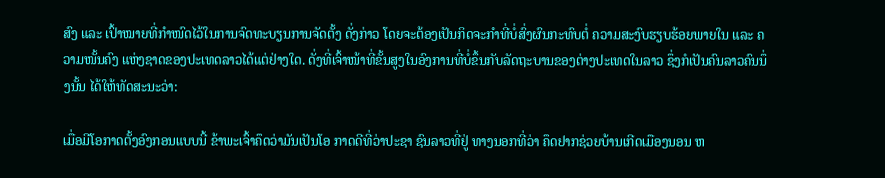ສົງ ແລະ ເປົ້າໝາຍທີ່ກໍາໜົດໄວ້ໃນການຈົດທະບຽນການຈັດຕັ້ງ ດັ່ງກ່າວ ໂດຍຈະຕ້ອງເປັນກິດຈະກຳທີ່ບໍ່ສົ່ງຜົນກະທົບຕໍ່ ຄວາມສະງົບຮຽບຮ້ອຍພາຍໃນ ແລະ ຄວາມໜັ້ນຄົງ ແຫ່ງຊາດຂອງປະເທດລາວໄດ້ແຕ່ຢ່າງໃດ. ດັ່ງທີ່ເຈົ້າໜ້າທີ່ຂັ້ນສູງໃນອົງການທີ່ບໍ່ຂຶ້ນກັບລັດຖະບານຂອງຕ່າງປະເທດໃນລາວ ຊຶ່ງກໍເປັນຄົນລາວຄົນນຶ່ງນັ້ນ ໄດ້ໃຫ້ທັດສະນະວ່າ:

ເມື່ອມີໂອກາດຕັ້ງອົງກອນແບບນີ້ ຂ້າພະເຈົ້າຄຶດວ່າມັນເປັນໂອ ກາດດີທີ່ວ່າປະຊາ ຊົນລາວທີ່ຢູ່ ທາງນອກທີ່ວ່າ ຄຶດຢາກຊ່ວຍບ້ານເກີດເມືອງນອນ ຫ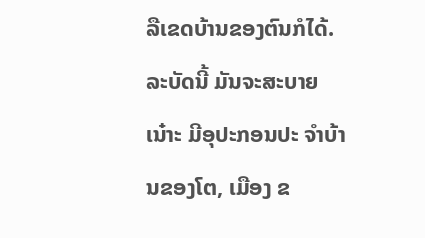ລືເຂດບ້ານຂອງຕົນກໍໄດ້. ລະບັດນີ້ ມັນຈະສະບາຍເນ໋າະ ມີອຸປະກອນປະ ຈຳບ້ານຂອງໂຕ, ເມືອງ ຂ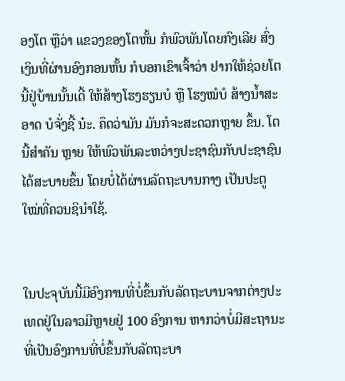ອງໂຕ ຫຼືວ່າ ແຂວງຂອງໂຕຫັ້ນ ກໍພົວພັນໂດຍກົງເລີຍ ສົ່ງເງິນທີ່ຜ່ານອົງກອນຫັ້ນ ກໍບອກເຂົາເຈົ້າວ່າ ຢາກໃຫ້ຊ່ວຍໂຕນີ້ຢູ່ບ້ານນັ້ນເດີ້ ໃຫ້ສ້າງໂຮງຮຽນບໍ ຫຼື ໂຮງໝໍບໍ ສ້າງນ້ຳສະອາດ ບໍຈັ່ງຊີ້ ນ໋ະ. ຄຶດວ່າມັນ ມັນກໍຈະສະດວກຫຼາຍ ຂຶ້ນ. ໂຕນີ້ສຳຄັນ ຫຼາຍ ໃຫ້ພົວພັນລະຫວ່າງປະຊາຊົນກັບປະຊາຊົນໄດ້ສະບາຍຂຶ້ນ ໂດຍບໍ່ໄດ້ຜ່ານລັດຖະບານກາງ ເປັນປະຕູໃໝ່ທີ່ຄວນຊິນຳໃຊ້.


ໃນປະຈຸບັນນີ້ມີອົງການທີ່ບໍ່ຂຶ້ນກັບລັດຖະບານຈາກຕ່າງປະເທດຢູ່ໃນລາວມີຫຼາຍຢູ່ 100 ອົງການ ຫາກວ່າບໍ່ມີສະຖານະທີ່ເປັນອົງການທີ່ບໍ່ຂຶ້ນກັບລັດຖະບາ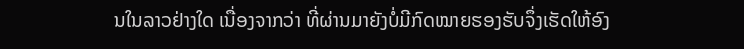ນໃນລາວຢ່າງໃດ ເນື່ອງຈາກວ່າ ທີ່ຜ່ານມາຍັງບໍ່ມີກົດໝາຍຮອງຮັບຈຶ່ງເຮັດໃຫ້ອົງ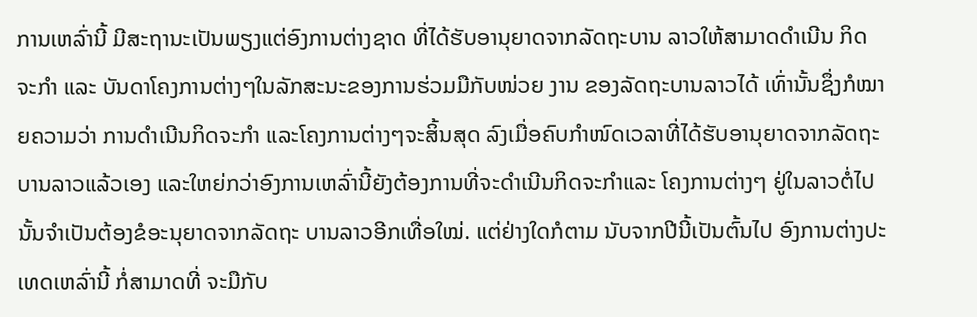ການເຫລົ່ານີ້ ມີສະຖານະເປັນພຽງແຕ່ອົງການຕ່າງຊາດ ທີ່ໄດ້ຮັບອານຸຍາດຈາກລັດຖະບານ ລາວໃຫ້ສາມາດດຳເນີນ ກິດຈະກຳ ແລະ ບັນດາໂຄງການຕ່າງໆໃນລັກສະນະຂອງການຮ່ວມມືກັບໜ່ວຍ ງານ ຂອງລັດຖະບານລາວໄດ້ ເທົ່ານັ້ນຊຶ່ງກໍໝາຍຄວາມວ່າ ການດຳເນີນກິດຈະກຳ ແລະໂຄງການຕ່າງໆຈະສິ້ນສຸດ ລົງເມື່ອຄົບກຳໜົດເວລາທີ່ໄດ້ຮັບອານຸຍາດຈາກລັດຖະບານລາວແລ້ວເອງ ແລະໃຫຍ່ກວ່າອົງການເຫລົ່ານີ້ຍັງຕ້ອງການທີ່ຈະດຳເນີນກິດຈະກຳແລະ ໂຄງການຕ່າງໆ ຢູ່ໃນລາວຕໍ່ໄປນັ້ນຈໍາເປັນຕ້ອງຂໍອະນຸຍາດຈາກລັດຖະ ບານລາວອີກເທື່ອໃໝ່. ແຕ່ຢ່າງໃດກໍຕາມ ນັບຈາກປີນີ້ເປັນຕົ້ນໄປ ອົງການຕ່າງປະເທດເຫລົ່ານີ້ ກໍ່ສາມາດທີ່ ຈະມືກັບ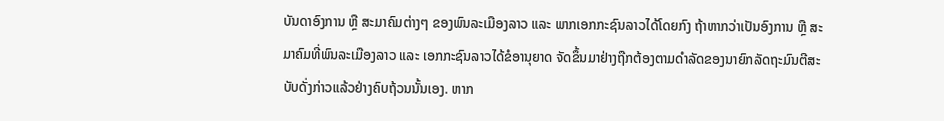ບັນດາອົງການ ຫຼື ສະມາຄົມຕ່າງໆ ຂອງພົນລະເມືອງລາວ ແລະ ພາກເອກກະຊົນລາວໄດ້ໂດຍກົງ ຖ້າຫາກວ່າເປັນອົງການ ຫຼື ສະມາຄົມທີ່ພົນລະເມືອງລາວ ແລະ ເອກກະຊົນລາວໄດ້ຂໍອານຸຍາດ ຈັດຂຶ້ນມາຢ່າງຖືກຕ້ອງຕາມດຳລັດຂອງນາຍົກລັດຖະມົນຕີສະບັບດັ່ງກ່າວແລ້ວຢ່າງຄົບຖ້ວນນັ້ນເອງ. ຫາກ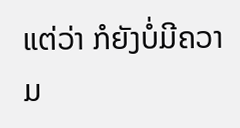ແຕ່ວ່າ ກໍຍັງບໍ່ມີຄວາມ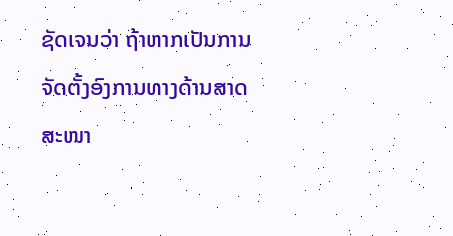ຊັດເຈນວ່າ ຖ້າຫາກເປັນການຈັດຕັ້ງອົງການທາງດ້ານສາດສະໜາ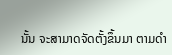ນັ້ນ ຈະສາມາດຈັດຕັ້ງຂຶ້ນມາ ຕາມດຳ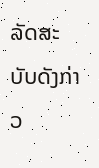ລັດສະບັບດັງກ່າວ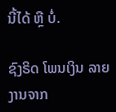ນີ້ໄດ້ ຫຼື ບໍ່.

ຊົງຣິດ ໂພນເງິນ ລາຍງານຈາກ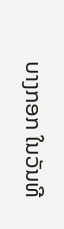ບາງກອກ ໃນວັນທີ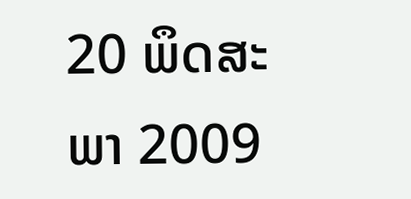20 ພຶດສະພາ 2009